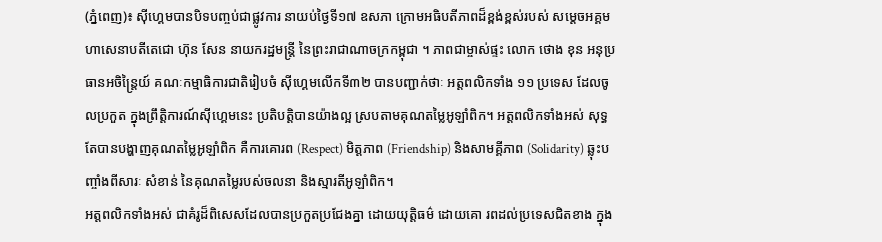(ភ្នំពេញ)៖ ស៊ីហ្គេមបានបិទបញ្ចប់ជាផ្លូវការ នាយប់ថ្ងៃទី១៧ ឧសភា ក្រោមអធិបតីភាពដ៏ខ្ពង់ខ្ពស់របស់ សម្ដេចអគ្គមហាសេនាបតីតេជោ ហ៊ុន សែន នាយករដ្ឋមន្រ្តី នៃព្រះរាជាណាចក្រកម្ពុជា ។ ភាពជាម្ចាស់ផ្ទះ លោក ថោង ខុន អនុប្រធានអចិន្ត្រៃយ៍ គណៈកម្មាធិការជាតិរៀបចំ ស៊ីហ្គេមលើកទី៣២ បានបញ្ជាក់ថាៈ អត្តពលិកទាំង ១១ ប្រទេស ដែលចូលប្រកួត ក្នុងព្រឹត្តិការណ៍ស៊ីហ្គេមនេះ ប្រតិបត្តិបានយ៉ាងល្អ ស្របតាមគុណតម្លៃអូឡាំពិក។ អត្តពលិកទាំងអស់ សុទ្ធតែបានបង្ហាញគុណតម្លៃអូឡាំពិក គឺការគោរព (Respect) មិត្តភាព (Friendship) និងសាមគ្គីភាព (Solidarity) ឆ្លុះបញ្ចាំងពីសារៈ សំខាន់ នៃគុណតម្លៃរបស់ចលនា និងស្មារតីអូឡាំពិក។
អត្តពលិកទាំងអស់ ជាគំរូដ៏ពិសេសដែលបានប្រកួតប្រជែងគ្នា ដោយយុត្តិធម៌ ដោយគោ រពដល់ប្រទេសជិតខាង ក្នុង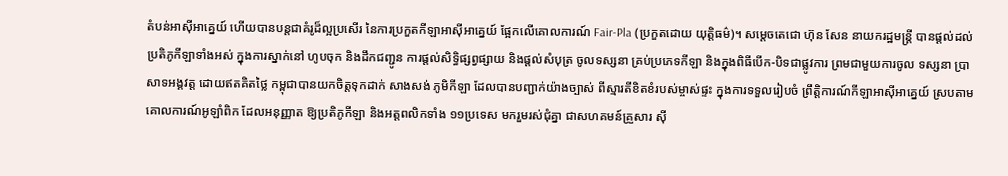តំបន់អាស៊ីអាគ្នេយ៍ ហើយបានបន្តជាគំរូដ៏ល្អប្រសើរ នៃការប្រកួតកីឡាអាស៊ីអាគ្នេយ៍ ផ្អែកលើគោលការណ៍ Fair-Pla (ប្រកួតដោយ យុត្តិធម៌)។ សម្តេចតេជោ ហ៊ុន សែន នាយករដ្ឋមន្ត្រី បានផ្តល់ដល់ប្រតិភូកីឡាទាំងអស់ ក្នុងការស្នាក់នៅ ហូបចុក និងដឹកជញ្ជូន ការផ្តល់សិទ្ធិផ្សព្វផ្សាយ និងផ្តល់សំបុត្រ ចូលទស្សនា គ្រប់ប្រភេទកីឡា និងក្នុងពិធីបើក-បិទជាផ្លូវការ ព្រមជាមួយការចូល ទស្សនា ប្រាសាទអង្គវត្ត ដោយឥតគិតថ្លៃ កម្ពុជាបានយកចិត្តទុកដាក់ សាងសង់ ភូមិកីឡា ដែលបានបញ្ជាក់យ៉ាងច្បាស់ ពីស្មារតីខិតខំរបស់ម្ចាស់ផ្ទះ ក្នុងការទទួលរៀបចំ ព្រឹត្តិការណ៍កីឡាអាស៊ីអាគ្នេយ៍ ស្របតាមគោលការណ៍អូឡាំពិក ដែលអនុញ្ញាត ឱ្យប្រតិភូកីឡា និងអត្តពលិកទាំង ១១ប្រទេស មករួមរស់ជុំគ្នា ជាសហគមន៍គ្រួសារ ស៊ី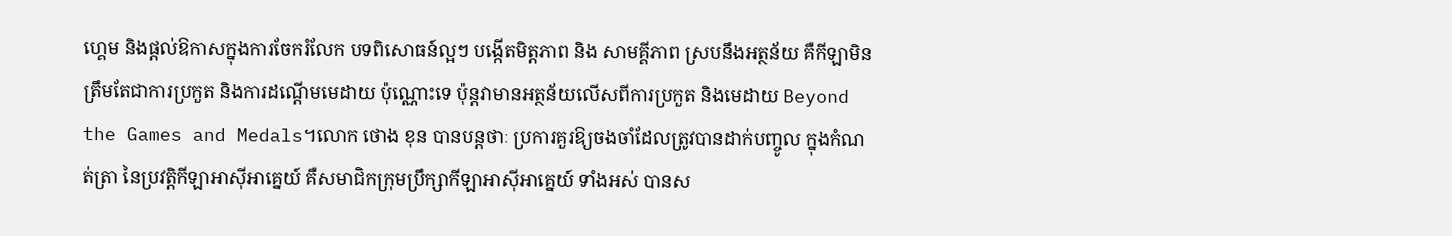ហ្គេម និងផ្ដល់ឱកាសក្នុងការចែករំលែក បទពិសោធន៍ល្អៗ បង្កើតមិត្តភាព និង សាមគ្គីភាព ស្របនឹងអត្ថន័យ គឺកីឡាមិនត្រឹមតែជាការប្រកួត និងការដណ្ដើមមេដាយ ប៉ុណ្ណោះទេ ប៉ុន្តវាមានអត្ថន័យលើសពីការប្រកួត និងមេដាយ Beyond the Games and Medals។លោក ថោង ខុន បានបន្តថាៈ ប្រការគួរឱ្យចងចាំដែលត្រូវបានដាក់បញ្ចូល ក្នុងកំណត់ត្រា នៃប្រវត្តិកីឡាអាស៊ីអាគ្នេយ៍ គឺសមាជិកក្រុមប្រឹក្សាកីឡាអាស៊ីអាគ្នេយ៍ ទាំងអស់ បានស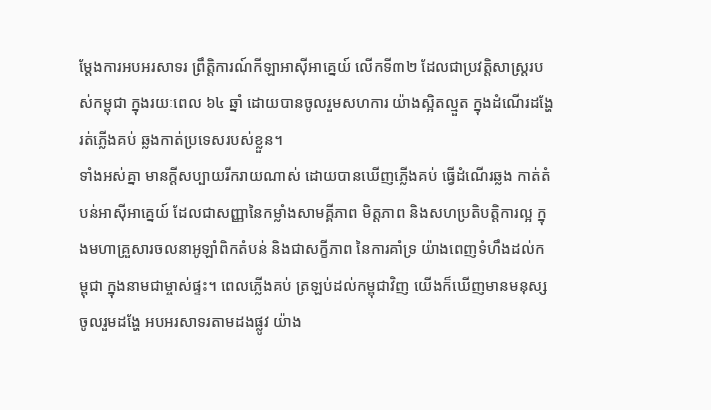ម្តែងការអបអរសាទរ ព្រឹត្តិការណ៍កីឡាអាស៊ីអាគ្នេយ៍ លើកទី៣២ ដែលជាប្រវត្តិសាស្ត្ររបស់កម្ពុជា ក្នុងរយៈពេល ៦៤ ឆ្នាំ ដោយបានចូលរួមសហការ យ៉ាងស្អិតល្មួត ក្នុងដំណើរដង្ហែរត់ភ្លើងគប់ ឆ្លងកាត់ប្រទេសរបស់ខ្លួន។
ទាំងអស់គ្នា មានក្តីសប្បាយរីករាយណាស់ ដោយបានឃើញភ្លើងគប់ ធ្វើដំណើរឆ្លង កាត់តំបន់អាស៊ីអាគ្នេយ៍ ដែលជាសញ្ញានៃកម្លាំងសាមគ្គីភាព មិត្តភាព និងសហប្រតិបត្តិការល្អ ក្នុងមហាគ្រួសារចលនាអូឡាំពិកតំបន់ និងជាសក្ខីភាព នៃការគាំទ្រ យ៉ាងពេញទំហឹងដល់កម្ពុជា ក្នុងនាមជាម្ចាស់ផ្ទះ។ ពេលភ្លើងគប់ ត្រឡប់ដល់កម្ពុជាវិញ យើងក៏ឃើញមានមនុស្សចូលរួមដង្ហែ អបអរសាទរតាមដងផ្លូវ យ៉ាង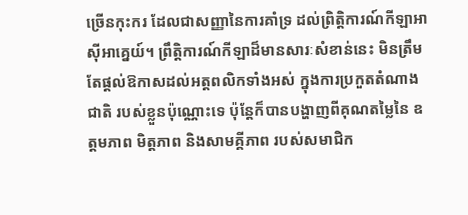ច្រើនកុះករ ដែលជាសញ្ញានៃការគាំទ្រ ដល់ព្រិត្តិការណ៍កីឡាអាស៊ីអាគ្នេយ៍។ ព្រឹត្តិការណ៍កីឡាដ៏មានសារៈសំខាន់នេះ មិនត្រឹមតែផ្ដល់ឱកាសដល់អត្តពលិកទាំងអស់ ក្នុងការប្រកួតតំណាងជាតិ របស់ខ្លួនប៉ុណ្ណោះទេ ប៉ុន្តែក៏បានបង្ហាញពីគុណតម្លៃនៃ ឧត្តមភាព មិត្តភាព និងសាមគ្គីភាព របស់សមាជិក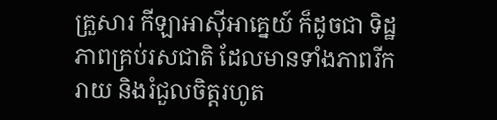គ្រួសារ កីឡាអាស៊ីអាគ្នេយ៍ ក៏ដូចជា ទិដ្ឋភាពគ្រប់រសជាតិ ដែលមានទាំងភាពរីករាយ និងរំជួលចិត្តរហូត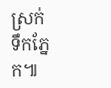ស្រក់ទឹកភ្នែក៕